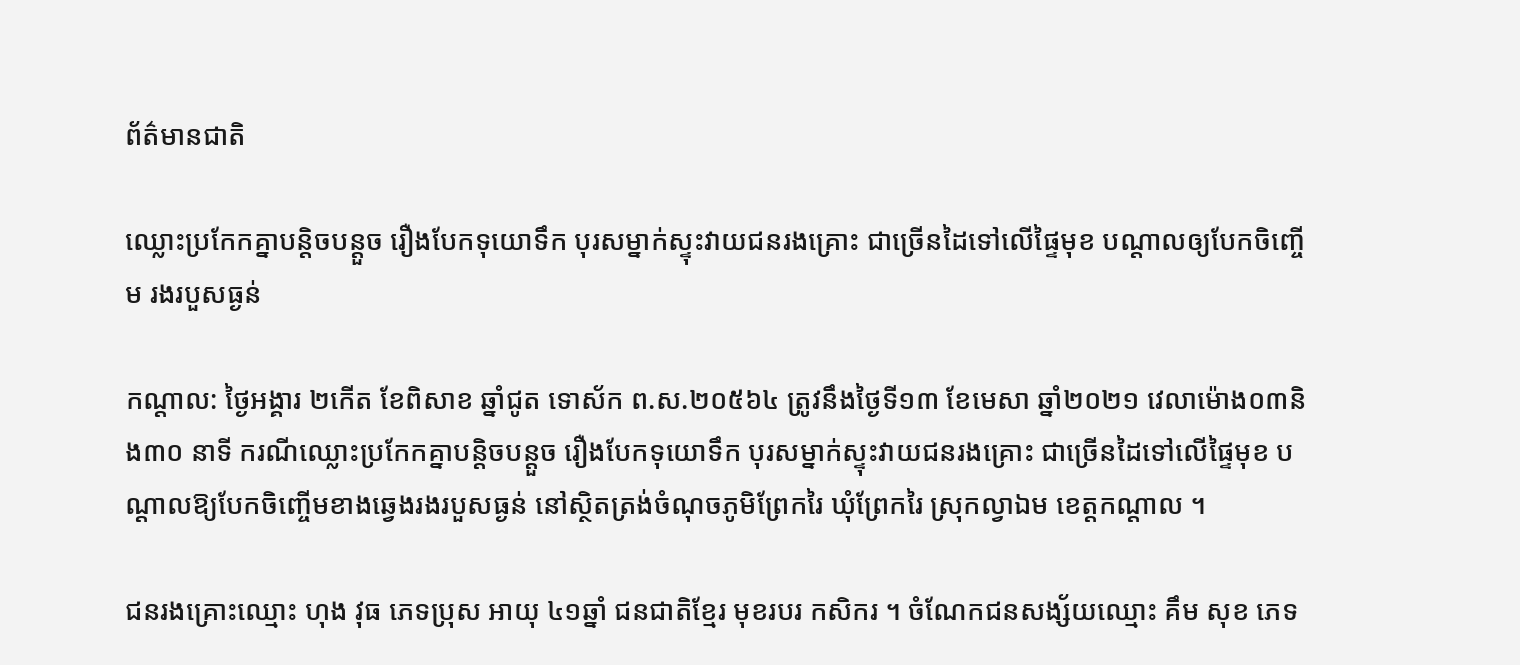ព័ត៌មានជាតិ

ឈ្លោះប្រកែកគ្នាបន្តិចបន្តួច រឿងបែកទុយោទឹក បុរសម្នាក់ស្ទុះវាយជនរងគ្រោះ ជាច្រើនដៃទៅលើផ្ទៃមុខ បណ្ដាលឲ្យបែកចិញ្ចើម រងរបួសធ្ងន់

កណ្តាល: ថ្ងៃអង្គារ ២កើត ខែពិសាខ ឆ្នាំជូត ទោស័ក ព.ស.២០៥៦៤ ត្រូវនឹងថ្ងៃទី១៣ ខែមេសា ឆ្នាំ២០២១ វេលាម៉ោង០៣និង៣០ នាទី ករណីឈ្លោះប្រកែកគ្នាបន្តិចបន្តួច រឿងបែកទុយោទឹក បុរសម្នាក់ស្ទុះវាយជនរងគ្រោះ ជាច្រើនដៃទៅលើផ្ទៃមុខ បណ្ដាលឱ្យបែកចិញ្ចើមខាងឆ្វេងរងរបួសធ្ងន់ នៅស្ថិតត្រង់ចំណុចភូមិព្រែករៃ ឃុំព្រែករៃ ស្រុកល្វាឯម ខេត្តកណ្ដាល ។

ជនរងគ្រោះឈ្មោះ ហុង វុធ ភេទប្រុស អាយុ ៤១ឆ្នាំ ជនជាតិខ្មែរ មុខរបរ កសិករ ។ ចំណែកជនសង្ស័យឈ្មោះ គឹម សុខ ភេទ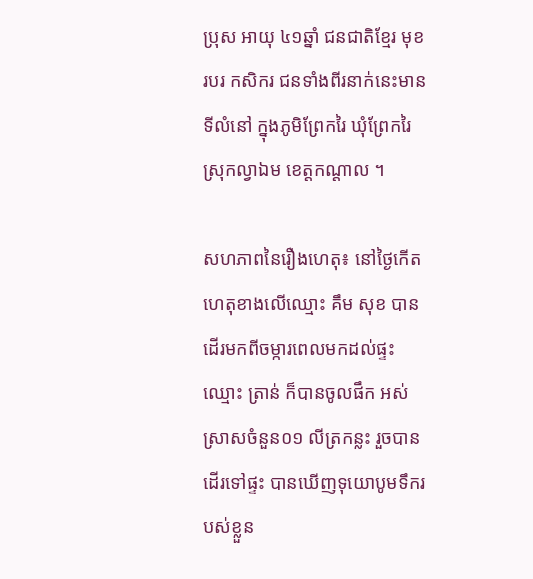ប្រុស អាយុ ៤១ឆ្នាំ ជនជាតិខ្មែរ មុខរបរ កសិករ ជនទាំងពីរនាក់នេះមានទីលំនៅ ក្នុងភូមិព្រែករៃ ឃុំព្រែករៃ ស្រុកល្វាឯម ខេត្តកណ្ដាល ។

សហភាពនៃរឿងហេតុ៖ នៅថ្ងៃកើតហេតុខាងលើឈ្មោះ គឹម សុខ បានដើរមកពីចម្ការពេលមកដល់ផ្ទះឈ្មោះ ត្រាន់ ក៏បានចូលផឹក អស់ស្រាសចំនួន០១ លីត្រកន្លះ រួចបានដើរទៅផ្ទះ បានឃើញទុយោបូមទឹករបស់ខ្លួន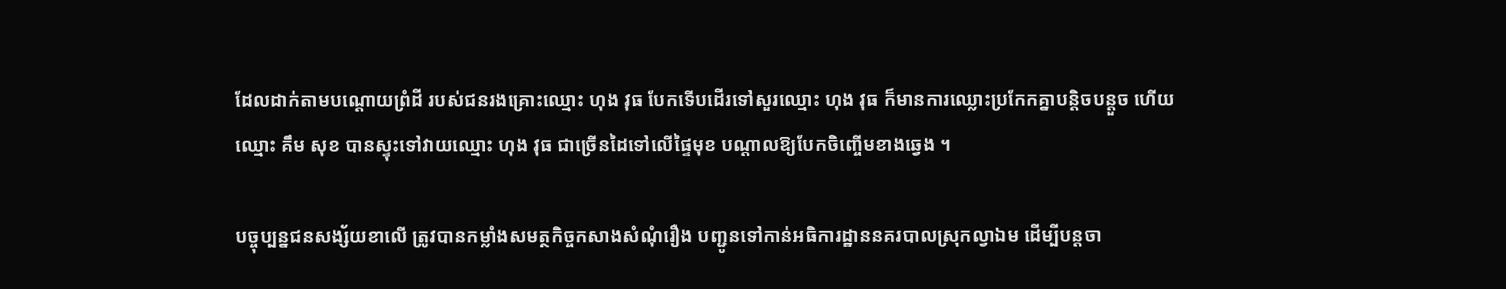ដែលដាក់តាមបណ្តោយព្រំដី របស់ជនរងគ្រោះឈ្មោះ ហុង វុធ បែកទើបដើរទៅសួរឈ្មោះ ហុង វុធ ក៏មានការឈ្លោះប្រកែកគ្នាបន្តិចបន្តួច ហើយឈ្មោះ គឹម សុខ បានស្ទុះទៅវាយឈ្មោះ ហុង វុធ ជាច្រើនដៃទៅលើផ្ទៃមុខ បណ្ដាលឱ្យបែកចិញ្ចើមខាងឆ្វេង ។

បច្ចុប្បន្នជនសង្ស័យខាលើ ត្រូវបានកម្លាំងសមត្ថកិច្ចកសាងសំណុំរឿង បញ្ជូនទៅកាន់អធិការដ្ឋាននគរបាលស្រុកល្វាឯម ដើម្បីបន្តចា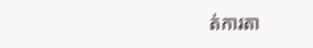ត់ការតា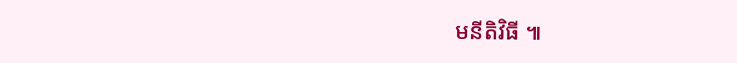មនីតិវិធី ៕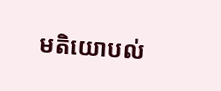មតិយោបល់